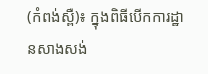(កំពង់ស្ពឺ)៖ ក្នុងពិធីបើកការដ្ឋានសាងសង់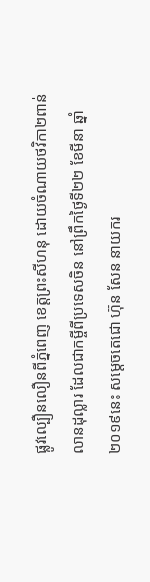ផ្លូវល្បឿនលឿនពីភ្នំពេញ ខេត្តព្រះសីហនុ ដោយចំណាយថវិកា២ពាន់លានដុល្លារ ដែលជាកម្ចីពីប្រទេសចិន នៅព្រឹកថ្ងៃទី២២ ខែមីនា ឆ្នាំ២០១៩នេះ សម្ដេចតេជោ ហ៊ុន សែន នាយករ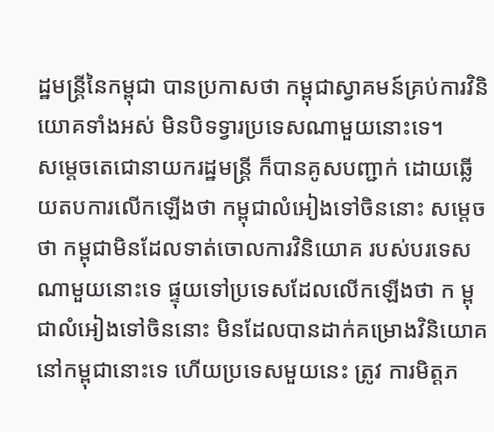ដ្ឋមន្ដ្រីនៃកម្ពុជា បានប្រកាសថា កម្ពុជាស្វាគមន៍គ្រប់ការវិនិយោគទាំងអស់ មិនបិទទ្វារប្រទេសណាមួយនោះទេ។
សម្ដេចតេជោនាយករដ្ឋមន្ដ្រី ក៏បានគូសបញ្ជាក់ ដោយឆ្លើយតបការលើកឡើងថា កម្ពុជាលំអៀងទៅចិននោះ សម្តេច ថា កម្ពុជាមិនដែលទាត់ចោលការវិនិយោគ របស់បរទេសណាមួយនោះទេ ផ្ទុយទៅប្រទេសដែលលើកឡើងថា ក ម្ពុជាលំអៀងទៅចិននោះ មិនដែលបានដាក់គម្រោងវិនិយោគនៅកម្ពុជានោះទេ ហើយប្រទេសមួយនេះ ត្រូវ ការមិត្តភ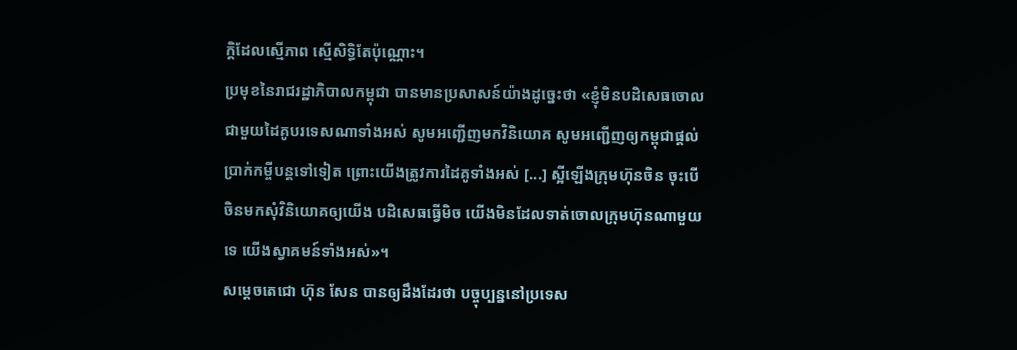ក្តិដែលស្មើភាព ស្មើសិទ្ធិតែប៉ុណ្ណោះ។
ប្រមុខនៃរាជរដ្ឋាភិបាលកម្ពុជា បានមានប្រសាសន៍យ៉ាងដូច្នេះថា «ខ្ញុំមិនបដិសេធចោលជាមួយដៃគូបរទេសណាទាំងអស់ សូមអញ្ជើញមកវិនិយោគ សូមអញ្ជើញឲ្យកម្ពុជាផ្ដល់ប្រាក់កម្ចីបន្ដទៅទៀត ព្រោះយើងត្រូវការដៃគូទាំងអស់ [...] ស្អីឡើងក្រុមហ៊ុនចិន ចុះបើចិនមកសុំវិនិយោគឲ្យយើង បដិសេធធ្វើមិច យើងមិនដែលទាត់ចោលក្រុមហ៊ុនណាមួយទេ យើងស្វាគមន៍ទាំងអស់»។
សម្ដេចតេជោ ហ៊ុន សែន បានឲ្យដឹងដែរថា បច្ចុប្បន្ននៅប្រទេស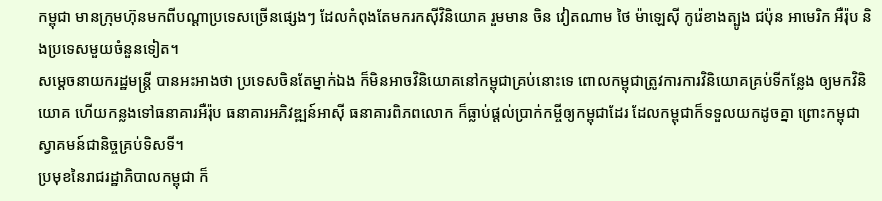កម្ពុជា មានក្រុមហ៊ុនមកពីបណ្ដាប្រទេសច្រើនផ្សេងៗ ដែលកំពុងតែមករកស៊ីវិនិយោគ រួមមាន ចិន វៀតណាម ថៃ ម៉ាឡេស៊ី កូរ៉េខាងត្បូង ជប៉ុន អាមេរិក អឺរ៉ុប និងប្រទេសមួយចំនួនទៀត។
សម្ដេចនាយករដ្ឋមន្ដ្រី បានអះអាងថា ប្រទេសចិនតែម្នាក់ឯង ក៏មិនអាចវិនិយោគនៅកម្ពុជាគ្រប់នោះទេ ពោលកម្ពុជាត្រូវការការវិនិយោគគ្រប់ទីកន្លែង ឲ្យមកវិនិយោគ ហើយកន្លងទៅធនាគារអឺរ៉ុប ធនាគារអភិវឌ្ឍន៍អាស៊ី ធនាគារពិភពលោក ក៏ធ្លាប់ផ្ដល់ប្រាក់កម្ចីឲ្យកម្ពុជាដែរ ដែលកម្ពុជាក៏ទទួលយកដូចគ្នា ព្រោះកម្ពុជាស្វាគមន៍ជានិច្ចគ្រប់ទិសទី។
ប្រមុខនៃរាជរដ្ឋាភិបាលកម្ពុជា ក៏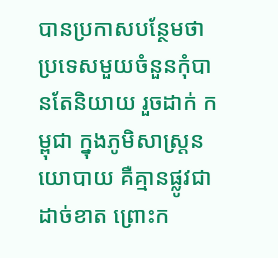បានប្រកាសបន្ថែមថា ប្រទេសមួយចំនួនកុំបានតែនិយាយ រួចដាក់ កម្ពុជា ក្នុងភូមិសាស្ដ្រនយោបាយ គឺគ្មានផ្លូវជាដាច់ខាត ព្រោះក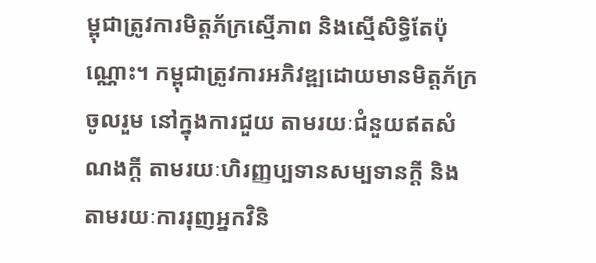ម្ពុជាត្រូវការមិត្តភ័ក្រស្មើភាព និងស្មើសិទ្ធិតែប៉ុណ្ណោះ។ កម្ពុជាត្រូវការអភិវឌ្ឍដោយមានមិត្តភ័ក្រចូលរួម នៅក្នុងការជួយ តាមរយៈជំនួយឥតសំណងក្ដី តាមរយៈហិរញ្ញប្បទានសម្បទានក្ដី និង តាមរយៈការរុញអ្នកវិនិ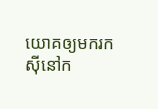យោគឲ្យមករកស៊ីនៅក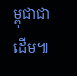ម្ពុជាជាដើម៕